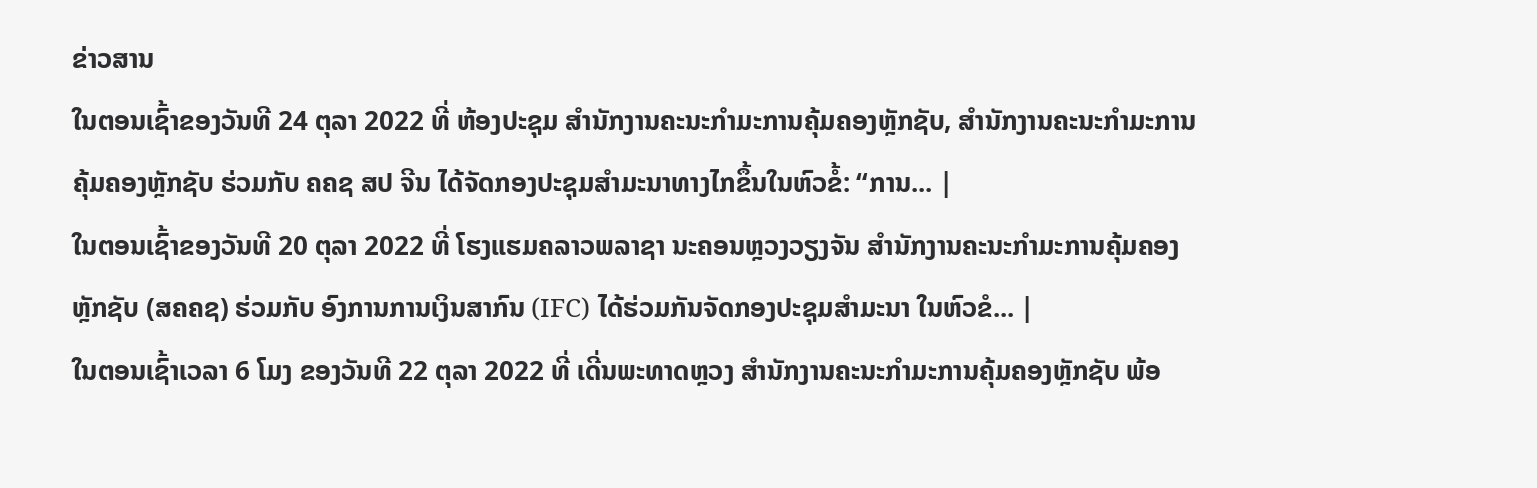ຂ່າວສານ
ໃນຕອນເຊົ້າຂອງວັນທີ 24 ຕຸລາ 2022 ທີ່ ຫ້ອງປະຊຸມ ສໍານັກງານຄະນະກໍາມະການຄຸ້ມຄອງຫຼັກຊັບ, ສໍານັກງານຄະນະກຳມະການຄຸ້ມຄອງຫຼັກຊັບ ຮ່ວມກັບ ຄຄຊ ສປ ຈີນ ໄດ້ຈັດກອງປະຊຸມສຳມະນາທາງໄກຂຶ້ນໃນຫົວຂໍ້: “ການ... |
ໃນຕອນເຊົ້າຂອງວັນທີ 20 ຕຸລາ 2022 ທີ່ ໂຮງແຮມຄລາວພລາຊາ ນະຄອນຫຼວງວຽງຈັນ ສໍານັກງານຄະນະກໍາມະການຄຸ້ມຄອງຫຼັກຊັບ (ສຄຄຊ) ຮ່ວມກັບ ອົງການການເງິນສາກົນ (IFC) ໄດ້ຮ່ວມກັນຈັດກອງປະຊຸມສໍາມະນາ ໃນຫົວຂໍ... |
ໃນຕອນເຊົ້າເວລາ 6 ໂມງ ຂອງວັນທີ 22 ຕຸລາ 2022 ທີ່ ເດີ່ນພະທາດຫຼວງ ສໍານັກງານຄະນະກໍາມະການຄຸ້ມຄອງຫຼັກຊັບ ພ້ອ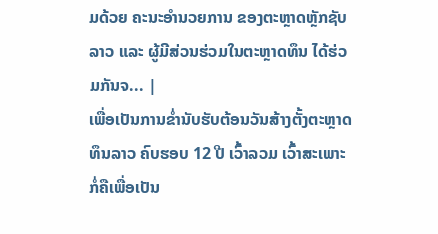ມດ້ວຍ ຄະນະອໍານວຍການ ຂອງຕະຫຼາດຫຼັກຊັບລາວ ແລະ ຜູ້ມີສ່ວນຮ່ວມໃນຕະຫຼາດທຶນ ໄດ້ຮ່ວມກັນຈ... |
ເພື່ອເປັນການຂໍ່ານັບຮັບຕ້ອນວັນສ້າງຕັ້ງຕະຫຼາດທຶນລາວ ຄົບຮອບ 12 ປີ ເວົ້າລວມ ເວົ້າສະເພາະກໍ່ຄືເພື່ອເປັນ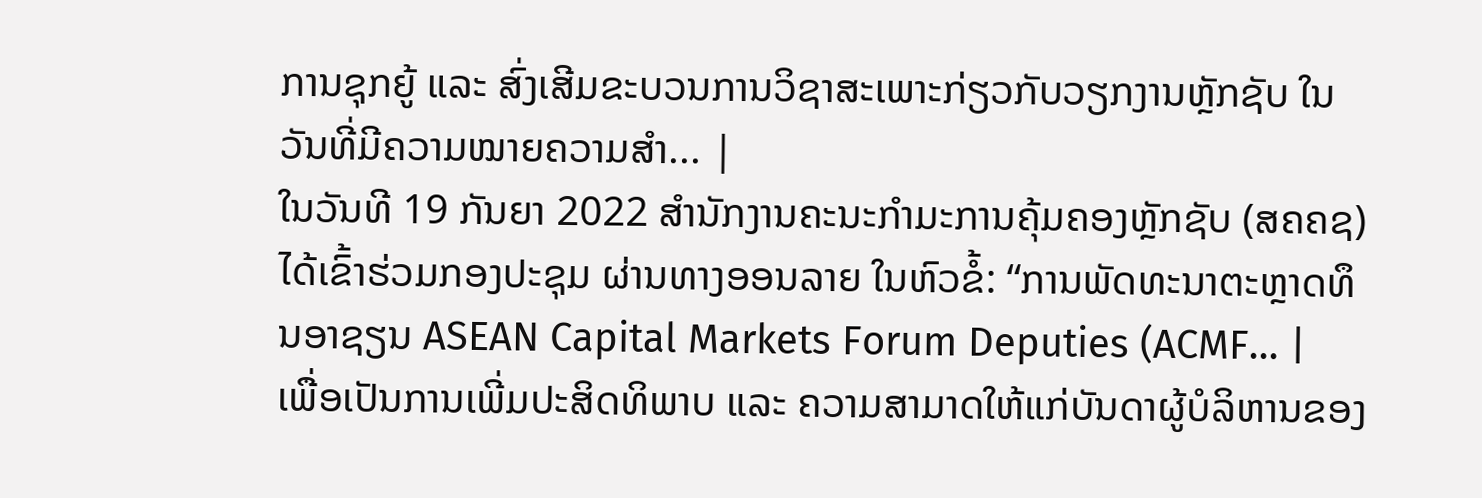ການຊຸກຍູ້ ແລະ ສົ່ງເສີມຂະບວນການວິຊາສະເພາະກ່ຽວກັບວຽກງານຫຼັກຊັບ ໃນວັນທີ່ມີຄວາມໝາຍຄວາມສຳ... |
ໃນວັນທີ 19 ກັນຍາ 2022 ສໍານັກງານຄະນະກໍາມະການຄຸ້ມຄອງຫຼັກຊັບ (ສຄຄຊ) ໄດ້ເຂົ້າຮ່ວມກອງປະຊຸມ ຜ່ານທາງອອນລາຍ ໃນຫົວຂໍ້: “ການພັດທະນາຕະຫຼາດທຶນອາຊຽນ ASEAN Capital Markets Forum Deputies (ACMF... |
ເພື່ອເປັນການເພີ່ມປະສິດທິພາບ ແລະ ຄວາມສາມາດໃຫ້ແກ່ບັນດາຜູ້ບໍລິຫານຂອງ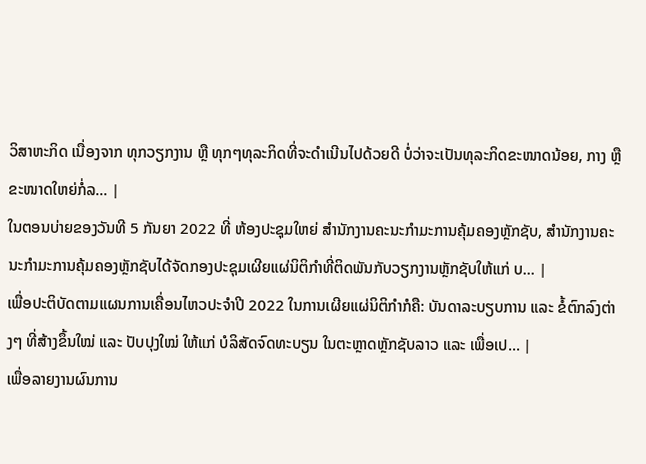ວິສາຫະກິດ ເນື່ອງຈາກ ທຸກວຽກງານ ຫຼື ທຸກໆທຸລະກິດທີ່ຈະດຳເນີນໄປດ້ວຍດີ ບໍ່ວ່າຈະເປັນທຸລະກິດຂະໜາດນ້ອຍ, ກາງ ຫຼື ຂະໜາດໃຫຍ່ກໍ່ລ... |
ໃນຕອນບ່າຍຂອງວັນທີ 5 ກັນຍາ 2022 ທີ່ ຫ້ອງປະຊຸມໃຫຍ່ ສໍານັກງານຄະນະກໍາມະການຄຸ້ມຄອງຫຼັກຊັບ, ສໍານັກງານຄະນະກຳມະການຄຸ້ມຄອງຫຼັກຊັບໄດ້ຈັດກອງປະຊຸມເຜີຍແຜ່ນິຕິກຳທີ່ຕິດພັນກັບວຽກງານຫຼັກຊັບໃຫ້ແກ່ ບ... |
ເພື່ອປະຕິບັດຕາມແຜນການເຄື່ອນໄຫວປະຈຳປີ 2022 ໃນການເຜີຍແຜ່ນິຕິກຳກໍຄື: ບັນດາລະບຽບການ ແລະ ຂໍ້ຕົກລົງຕ່າງໆ ທີ່ສ້າງຂຶ້ນໃໝ່ ແລະ ປັບປຸງໃໝ່ ໃຫ້ແກ່ ບໍລິສັດຈົດທະບຽນ ໃນຕະຫຼາດຫຼັກຊັບລາວ ແລະ ເພື່ອເປ... |
ເພື່ອລາຍງານຜົນການ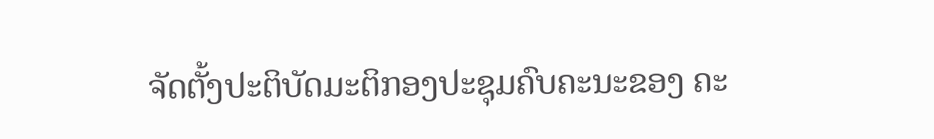ຈັດຕັ້ງປະຕິບັດມະຕິກອງປະຊຸມຄົບຄະນະຂອງ ຄະ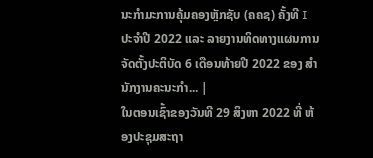ນະກຳມະການຄຸ້ມຄອງຫຼັກຊັບ (ຄຄຊ) ຄັ້ງທີ I ປະຈຳປີ 2022 ແລະ ລາຍງານທິດທາງແຜນການຈັດຕັ້ງປະຕິບັດ 6 ເດືອນທ້າຍປີ 2022 ຂອງ ສຳນັກງານຄະນະກຳ... |
ໃນຕອນເຊົ້າຂອງວັນທີ 29 ສິງຫາ 2022 ທີ່ ຫ້ອງປະຊຸມສະຖາ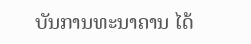ບັນການທະນາຄານ ໄດ້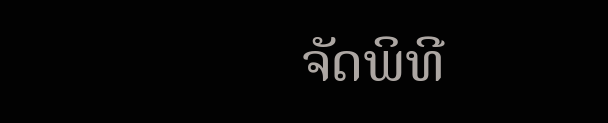ຈັດພິທີ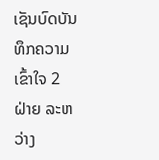ເຊັນບົດບັນທຶກຄວາມເຂົ້າໃຈ 2 ຝ່າຍ ລະຫວ່າງ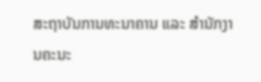ສະຖາບັນການທະນາຄານ ແລະ ສໍານັກງານຄະນະ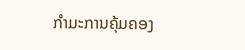ກຳມະການຄຸ້ມຄອງ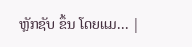ຫຼັກຊັບ ຂຶ້ນ ໂດຍແມ... |